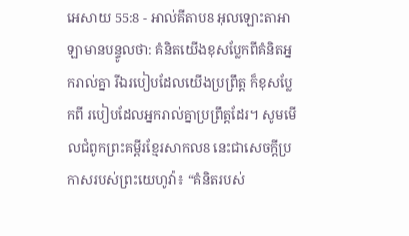អេសាយ 55:8 - អាល់គីតាប8 អុលឡោះតាអាឡាមានបន្ទូលថា: គំនិតយើងខុសប្លែកពីគំនិតអ្នករាល់គ្នា រីឯរបៀបដែលយើងប្រព្រឹត្ត ក៏ខុសប្លែកពី របៀបដែលអ្នករាល់គ្នាប្រព្រឹត្តដែរ។ សូមមើលជំពូកព្រះគម្ពីរខ្មែរសាកល8 នេះជាសេចក្ដីប្រកាសរបស់ព្រះយេហូវ៉ា៖ “គំនិតរបស់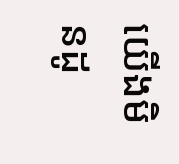យើងមិនដូ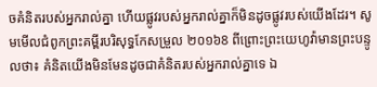ចគំនិតរបស់អ្នករាល់គ្នា ហើយផ្លូវរបស់អ្នករាល់គ្នាក៏មិនដូចផ្លូវរបស់យើងដែរ។ សូមមើលជំពូកព្រះគម្ពីរបរិសុទ្ធកែសម្រួល ២០១៦8 ពីព្រោះព្រះយេហូវ៉ាមានព្រះបន្ទូលថា៖ គំនិតយើងមិនមែនដូចជាគំនិតរបស់អ្នករាល់គ្នាទេ ឯ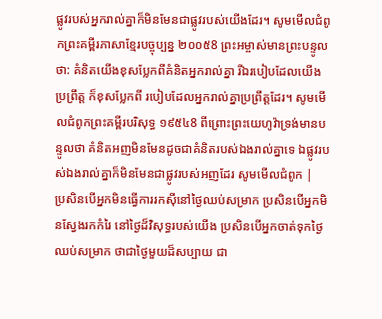ផ្លូវរបស់អ្នករាល់គ្នាក៏មិនមែនជាផ្លូវរបស់យើងដែរ។ សូមមើលជំពូកព្រះគម្ពីរភាសាខ្មែរបច្ចុប្បន្ន ២០០៥8 ព្រះអម្ចាស់មានព្រះបន្ទូលថា: គំនិតយើងខុសប្លែកពីគំនិតអ្នករាល់គ្នា រីឯរបៀបដែលយើងប្រព្រឹត្ត ក៏ខុសប្លែកពី របៀបដែលអ្នករាល់គ្នាប្រព្រឹត្តដែរ។ សូមមើលជំពូកព្រះគម្ពីរបរិសុទ្ធ ១៩៥៤8 ពីព្រោះព្រះយេហូវ៉ាទ្រង់មានបន្ទូលថា គំនិតអញមិនមែនដូចជាគំនិតរបស់ឯងរាល់គ្នាទេ ឯផ្លូវរបស់ឯងរាល់គ្នាក៏មិនមែនជាផ្លូវរបស់អញដែរ សូមមើលជំពូក |
ប្រសិនបើអ្នកមិនធ្វើការរកស៊ីនៅថ្ងៃឈប់សម្រាក ប្រសិនបើអ្នកមិនស្វែងរកកំរៃ នៅថ្ងៃដ៏វិសុទ្ធរបស់យើង ប្រសិនបើអ្នកចាត់ទុកថ្ងៃឈប់សម្រាក ថាជាថ្ងៃមួយដ៏សប្បាយ ជា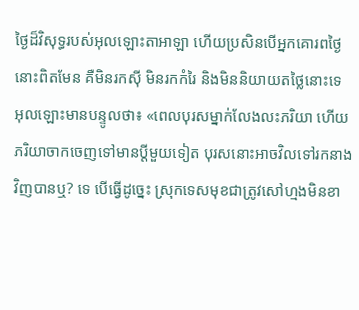ថ្ងៃដ៏វិសុទ្ធរបស់អុលឡោះតាអាឡា ហើយប្រសិនបើអ្នកគោរពថ្ងៃនោះពិតមែន គឺមិនរកស៊ី មិនរកកំរៃ និងមិននិយាយតថ្លៃនោះទេ
អុលឡោះមានបន្ទូលថា៖ «ពេលបុរសម្នាក់លែងលះភរិយា ហើយភរិយាចាកចេញទៅមានប្ដីមួយទៀត បុរសនោះអាចវិលទៅរកនាងវិញបានឬ? ទេ បើធ្វើដូច្នេះ ស្រុកទេសមុខជាត្រូវសៅហ្មងមិនខា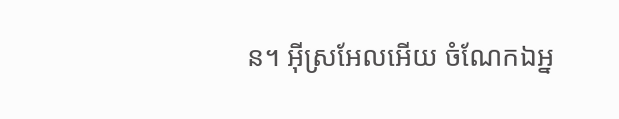ន។ អ៊ីស្រអែលអើយ ចំណែកឯអ្ន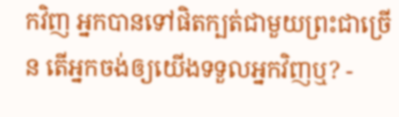កវិញ អ្នកបានទៅផិតក្បត់ជាមួយព្រះជាច្រើន តើអ្នកចង់ឲ្យយើងទទួលអ្នកវិញឬ? -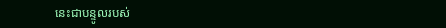នេះជាបន្ទូលរបស់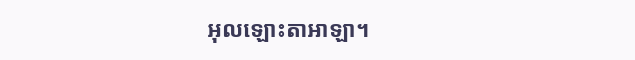អុលឡោះតាអាឡា។